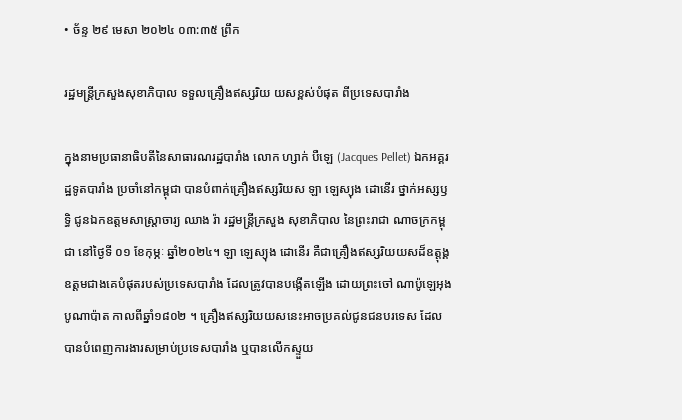• ច័ន្ទ ២៩ មេសា ២០២៤ ០៣:៣៥ ព្រឹក

រដ្ឋមន្ត្រីក្រសួងសុខាភិបាល ទទួលគ្រឿងឥស្សរិយ យសខ្ពស់បំផុត ពីប្រទេសបារាំង

ក្នុងនាមប្រធានាធិបតីនៃសាធារណរដ្ឋបារាំង លោក ហ្សាក់ បឺឡេ (Jacques Pellet) ឯកអគ្គរដ្ឋទូតបារាំង ប្រចាំនៅកម្ពុជា បានបំពាក់គ្រឿងឥស្សរិយស ឡា ឡេស្យុង ដោនើរ ថ្នាក់អស្សឫទ្ធិ ជូនឯកឧត្តមសាស្ត្រាចារ្យ ឈាង រ៉ា រដ្ឋមន្ត្រីក្រសួង សុខាភិបាល នៃព្រះរាជា ណាចក្រកម្ពុជា នៅថ្ងៃទី ០១ ខែកុម្ភៈ ឆ្នាំ២០២៤។ ឡា ឡេស្យុង ដោនើរ គឺជាគ្រឿងឥស្សរិយយសដ៏ឧត្ដុង្គឧត្តមជាងគេបំផុតរបស់ប្រទេសបារាំង ដែលត្រូវបានបង្កើតឡើង ដោយព្រះចៅ ណាប៉ូឡេអុង បូណាប៉ាត កាលពីឆ្នាំ១៨០២ ។ គ្រឿងឥស្សរិយយសនេះអាចប្រគល់ជូនជនបរទេស ដែលបានបំពេញការងារសម្រាប់ប្រទេសបារាំង ឬបានលើកស្ទួយ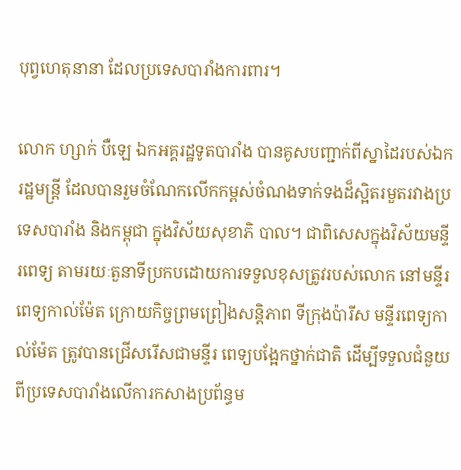បុព្វហេតុនានា ដែលប្រទេសបារាំងការពារ។

លោក ហ្សាក់ បឺឡេ ឯកអគ្គរដ្ឋទូតបារាំង បានគូសបញ្ជាក់ពីស្នាដៃរបស់ឯករដ្ឋមន្រ្តី ដែលបានរួមចំណែកលើកកម្ពស់ចំណងទាក់ទងដ៏ស្អិតរមួតរវាងប្រទេសបារាំង និងកម្ពុជា ក្នុងវិស័យសុខាភិ បាល។ ជាពិសេសក្នុងវិស័យមន្ទីរពេទ្យ តាមរយៈតួនាទីប្រកបដោយការទទួលខុសត្រូវរបស់លោក នៅមន្ទីរ ពេទ្យកាល់ម៉ែត ក្រោយកិច្ចព្រមព្រៀងសន្តិភាព ទីក្រុងប៉ារីស មន្ទីរពេទ្យកាល់ម៉ែត ត្រូវបានជ្រើសរើសជាមន្ទីរ ពេទ្យបង្អែកថ្នាក់ជាតិ ដើម្បីទទួលជំនួយពីប្រទេសបារាំងលើការកសាងប្រព័ន្ធម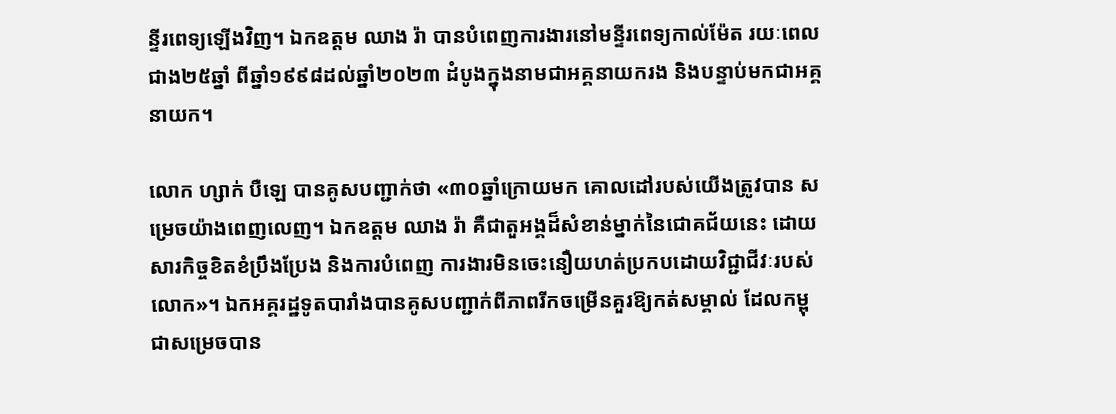ន្ទីរពេទ្យឡើងវិញ។ ឯកឧត្តម ឈាង រ៉ា បានបំពេញការងារនៅមន្ទីរពេទ្យកាល់ម៉ែត រយៈពេលជាង២៥ឆ្នាំ ពីឆ្នាំ១៩៩៨ដល់ឆ្នាំ២០២៣ ដំបូងក្នុងនាមជាអគ្គនាយករង និងបន្ទាប់មកជាអគ្គនាយក។

លោក ហ្សាក់ បឺឡេ បានគូសបញ្ជាក់ថា «៣០ឆ្នាំក្រោយមក គោលដៅរបស់យើងត្រូវបាន សម្រេចយ៉ាងពេញលេញ។ ឯកឧត្តម ឈាង រ៉ា គឺជាតួអង្គដ៏សំខាន់ម្នាក់នៃជោគជ័យនេះ ដោយសារកិច្ចខិតខំប្រឹងប្រែង និងការបំពេញ ការងារមិនចេះនឿយហត់ប្រកបដោយវិជ្ជាជីវៈរបស់លោក»។ ឯកអគ្គរដ្ឋទូតបារាំងបានគូសបញ្ជាក់ពីភាពរីកចម្រើនគួរឱ្យកត់សម្គាល់ ដែលកម្ពុជាសម្រេចបាន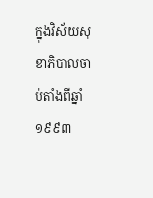ក្នុងវិស័យសុខាភិបាលចាប់តាំងពីឆ្នាំ១៩៩៣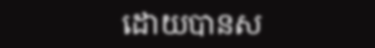ដោយបានស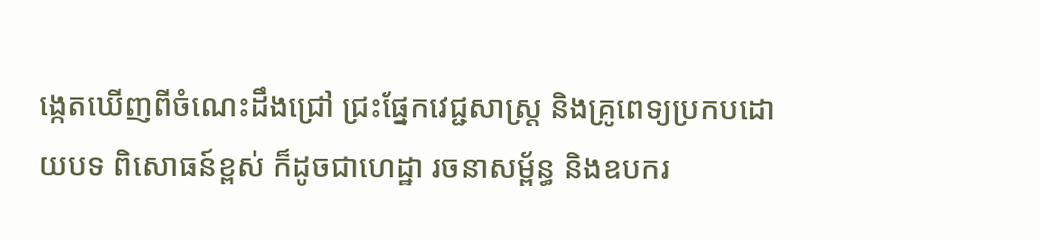ង្កេតឃើញពីចំណេះដឹងជ្រៅ ជ្រះផ្នែកវេជ្ជសាស្ត្រ និងគ្រូពេទ្យប្រកបដោយបទ ពិសោធន៍ខ្ពស់ ក៏ដូចជាហេដ្ឋា រចនាសម្ព័ន្ធ និងឧបករ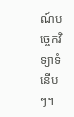ណ៍បច្ចេកវិទ្យាទំនើបៗ។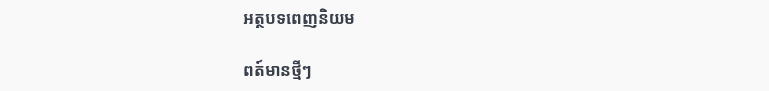អត្ថបទពេញនិយម

ពត៍មានថ្មីៗ